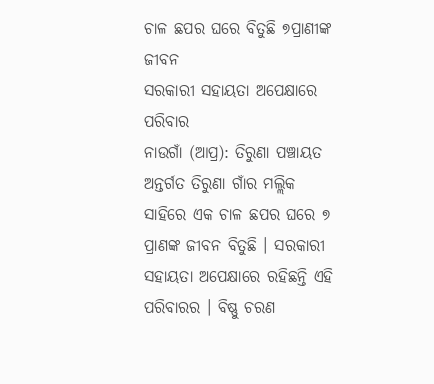ଚାଳ ଛପର ଘରେ ବିତୁଛି ୭ପ୍ରାଣୀଙ୍କ ଜୀବନ
ସରକାରୀ ସହାୟତା ଅପେକ୍ଷାରେ ପରିବାର
ନାଉଗାଁ (ଆପ୍ର): ତିରୁଣା ପଞ୍ଚାୟତ ଅନ୍ତର୍ଗତ ତିରୁଣା ଗାଁର ମଲ୍ଲିକ ସାହିରେ ଏକ ଚାଳ ଛପର ଘରେ ୭ ପ୍ରାଣଙ୍କ ଜୀବନ ବିତୁଛି । ସରକାରୀ ସହାୟତା ଅପେକ୍ଷାରେ ରହିଛନ୍ତି ଏହି ପରିବାରର । ବିଷ୍ଣୁ ଚରଣ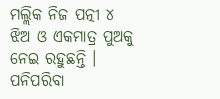ମଲ୍ଲିକ ନିଜ ପତ୍ନୀ ୪ ଝିଅ ଓ ଏକମାତ୍ର ପୁଅକୁ ନେଇ ରହୁଛନ୍ତି । ପନିପରିବା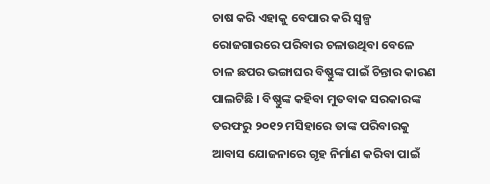ଚାଷ କରି ଏହାକୁ ବେପାର କରି ସ୍ୱଳ୍ପ ରୋଜଗାରରେ ପରିବାର ଚଳାଉଥିବା ବେଳେ ଚାଳ ଛପର ଭଙ୍ଗାଘର ବିଷ୍ଣୁଙ୍କ ପାଇଁ ଚିନ୍ତାର କାରଣ ପାଲଟିଛି । ବିଷ୍ଣୁଙ୍କ କହିବା ମୁତବାକ ସରକାରଙ୍କ ତରଫରୁ ୨୦୧୨ ମସିହାରେ ତାଙ୍କ ପରିବାରକୁ ଆବାସ ଯୋଜନାରେ ଗୃହ ନିର୍ମାଣ କରିବା ପାଇଁ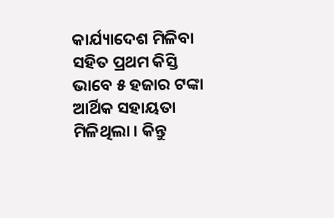କାର୍ଯ୍ୟାଦେଶ ମିଳିବା ସହିତ ପ୍ରଥମ କିସ୍ତି ଭାବେ ୫ ହଜାର ଟଙ୍କା ଆର୍ଥିକ ସହାୟତା ମିଳିଥିଲା । କିନ୍ତୁ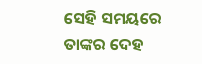ସେହି ସମୟରେ ତାଙ୍କର ଦେହ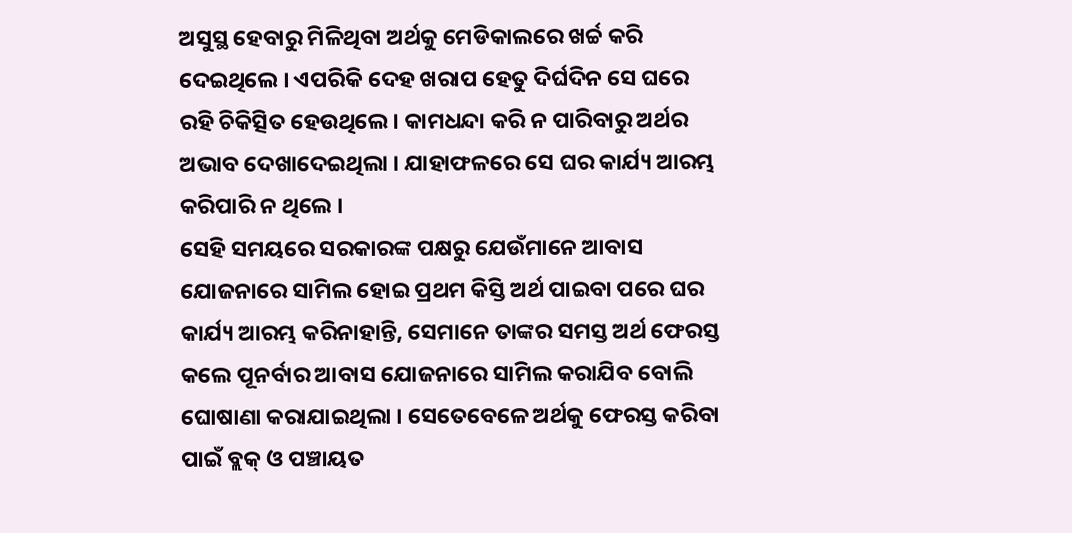ଅସୁସ୍ଥ ହେବାରୁ ମିଳିଥିବା ଅର୍ଥକୁ ମେଡିକାଲରେ ଖର୍ଚ୍ଚ କରି ଦେଇଥିଲେ । ଏପରିକି ଦେହ ଖରାପ ହେତୁ ଦିର୍ଘଦିନ ସେ ଘରେ ରହି ଚିକିତ୍ସିତ ହେଉଥିଲେ । କାମଧନ୍ଦା କରି ନ ପାରିବାରୁ ଅର୍ଥର ଅଭାବ ଦେଖାଦେଇଥିଲା । ଯାହାଫଳରେ ସେ ଘର କାର୍ଯ୍ୟ ଆରମ୍ଭ କରିପାରି ନ ଥିଲେ ।
ସେହି ସମୟରେ ସରକାରଙ୍କ ପକ୍ଷରୁ ଯେଉଁମାନେ ଆବାସ ଯୋଜନାରେ ସାମିଲ ହୋଇ ପ୍ରଥମ କିସ୍ତି ଅର୍ଥ ପାଇବା ପରେ ଘର କାର୍ଯ୍ୟ ଆରମ୍ଭ କରିନାହାନ୍ତି, ସେମାନେ ତାଙ୍କର ସମସ୍ତ ଅର୍ଥ ଫେରସ୍ତ କଲେ ପୂନର୍ବାର ଆବାସ ଯୋଜନାରେ ସାମିଲ କରାଯିବ ବୋଲି ଘୋଷାଣା କରାଯାଇଥିଲା । ସେତେବେଳେ ଅର୍ଥକୁ ଫେରସ୍ତ କରିବା ପାଇଁ ବ୍ଲକ୍ ଓ ପଞ୍ଚାୟତ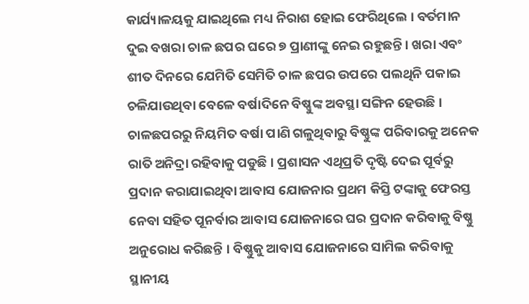କାର୍ଯ୍ୟାଳୟକୁ ଯାଇଥିଲେ ମଧ୍ୟ ନିରାଶ ହୋଇ ଫେରିଥିଲେ । ବର୍ତମାନ ଦୁଇ ବଖରା ଚାଳ ଛପର ଘରେ ୭ ପ୍ରାଣୀଙ୍କୁ ନେଇ ରହୁଛନ୍ତି । ଖରା ଏବଂ ଶୀତ ଦିନରେ ଯେମିତି ସେମିତି ଚାଳ ଛପର ଉପରେ ପଲଥିନି ପକାଇ ଚଳିଯାଉଥିବା ବେଳେ ବର୍ଷାଦିନେ ବିଷ୍ଣୁଙ୍କ ଅବସ୍ଥା ସଙ୍ଗିନ ହେଉଛି । ଚାଳଛପରରୁ ନିୟମିତ ବର୍ଷା ପାଣି ଗଳୁଥିବାରୁ ବିଷ୍ଣୁଙ୍କ ପରିବାରକୁ ଅନେକ ରାତି ଅନିଦ୍ରା ରହିବାକୁ ପଡୁଛି । ପ୍ରଶାସନ ଏଥିପ୍ରତି ଦୃଷ୍ଟି ଦେଇ ପୂର୍ବରୁ ପ୍ରଦାନ କରାଯାଇଥିବା ଆବାସ ଯୋଜନାର ପ୍ରଥମ କିସ୍ତି ଟଙ୍କାକୁ ଫେରସ୍ତ ନେବା ସହିତ ପୂନର୍ବାର ଆବାସ ଯୋଜନାରେ ଘର ପ୍ରଦାନ କରିବାକୁ ବିଷ୍ଣୁ ଅନୁରୋଧ କରିଛନ୍ତି । ବିଷ୍ଣୁକୁ ଆବାସ ଯୋଜନାରେ ସାମିଲ କରିବାକୁ ସ୍ଥାନୀୟ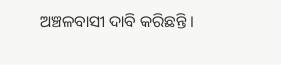ଅଞ୍ଚଳବାସୀ ଦାବି କରିଛନ୍ତି ।